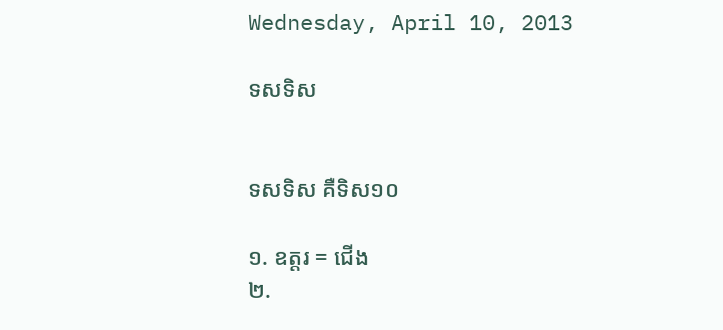Wednesday, April 10, 2013

ទសទិស


ទសទិស គឺទិស១០

១. ឧត្តរ = ជើង
២.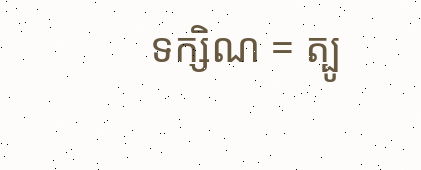ទក្សិណ = ត្បូ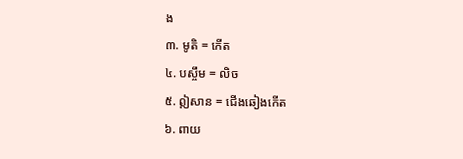ង
៣. មូតិ = កើត
៤. បស្ចឹម = លិច
៥. ឦសាន = ជើងឆៀងកើត
៦. ពាយ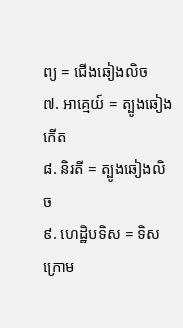ព្យ = ជើងឆៀងលិច
៧. អាគ្មេយ៍ = ត្បូងឆៀងកើត
៨. និរតី = ត្បូងឆៀងលិច
៩. ហេដ្ឋិបទិស = ទិសក្រោម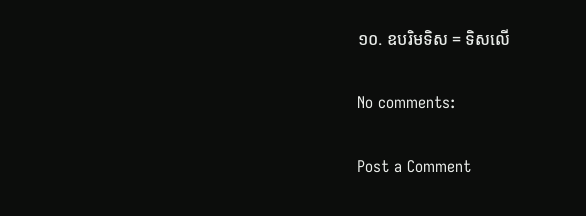១០. ឧបរិមទិស = ទិសលើ

No comments:

Post a Comment